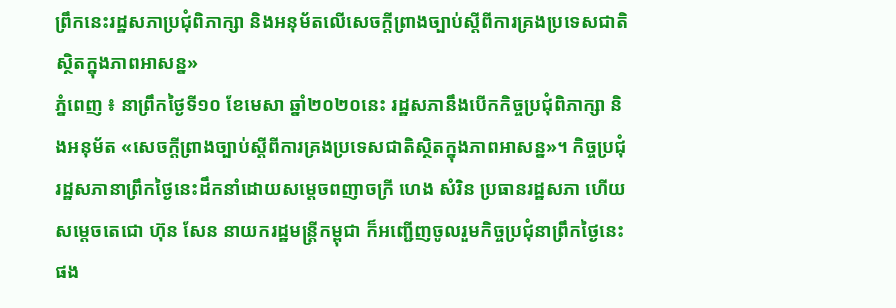ព្រឹកនេះរដ្ឋសភាប្រជុំពិភាក្សា និងអនុម័តលើសេចក្តីព្រាងច្បាប់ស្តីពីការគ្រងប្រទេសជាតិស្ថិតក្នុងភាពអាសន្ន»
ភ្នំពេញ ៖ នាព្រឹកថ្ងៃទី១០ ខែមេសា ឆ្នាំ២០២០នេះ រដ្ឋសភានឹងបើកកិច្ចប្រជុំពិភាក្សា និងអនុម័ត «សេចក្តីព្រាងច្បាប់ស្តីពីការគ្រងប្រទេសជាតិស្ថិតក្នុងភាពអាសន្ន»។ កិច្ចប្រជុំរដ្ឋសភានាព្រឹកថ្ងៃនេះដឹកនាំដោយសម្តេចពញាចក្រី ហេង សំរិន ប្រធានរដ្ឋសភា ហើយសម្តេចតេជោ ហ៊ុន សែន នាយករដ្ឋមន្ត្រីកម្ពុជា ក៏អញ្ជើញចូលរួមកិច្ចប្រជុំនាព្រឹកថ្ងៃនេះផង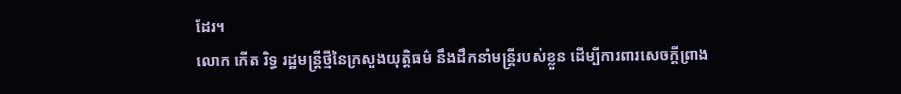ដែរ។
លោក កើត រិទ្ធ រដ្ឋមន្ត្រីថ្មីនៃក្រសួងយុត្តិធម៌ នឹងដឹកនាំមន្ត្រីរបស់ខ្លួន ដើម្បីការពារសេចក្តីព្រាង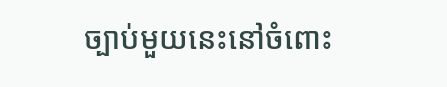ច្បាប់មួយនេះនៅចំពោះ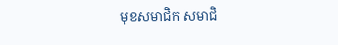មុខសមាជិក សមាជិ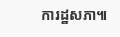ការដ្ឋសភា៕